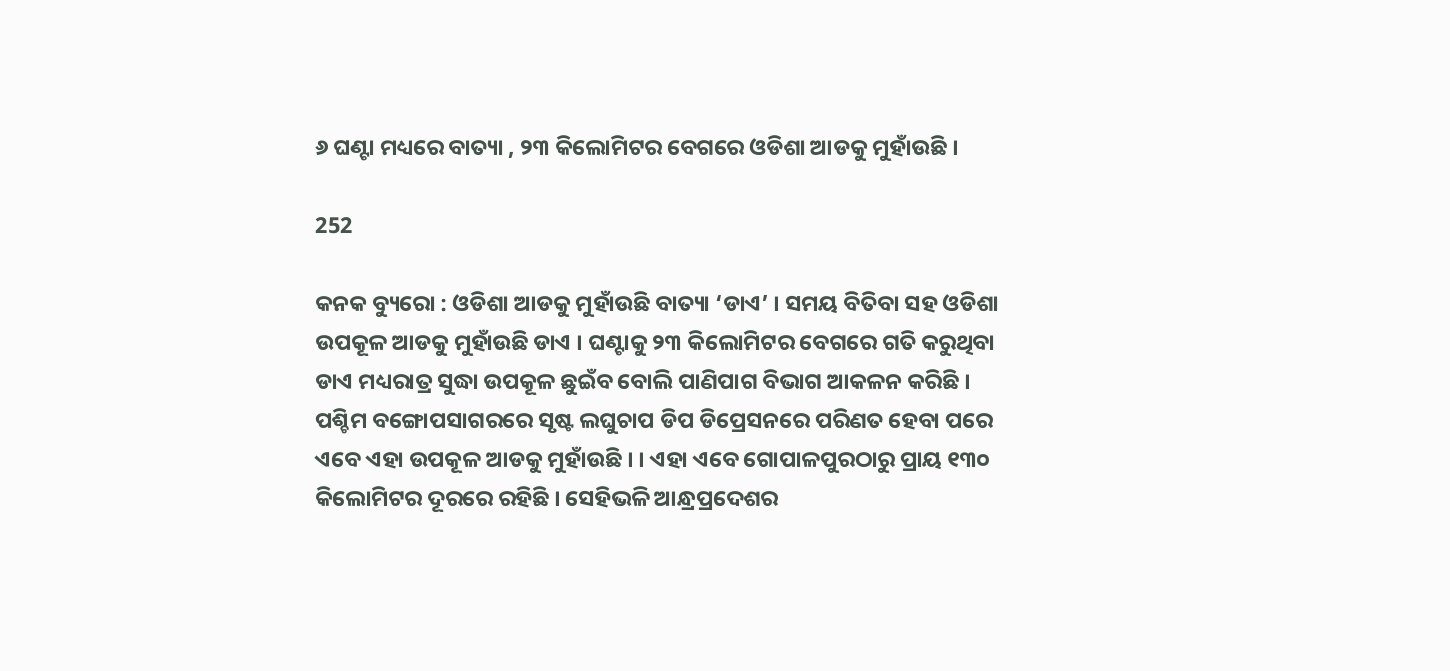୬ ଘଣ୍ଟା ମଧ୍ୟରେ ବାତ୍ୟା , ୨୩ କିଲୋମିଟର ବେଗରେ ଓଡିଶା ଆଡକୁ ମୁହାଁଉଛି ।

252

କନକ ବ୍ୟୁରୋ : ଓଡିଶା ଆଡକୁ ମୁହାଁଉଛି ବାତ୍ୟା ‘ଡାଏ’ । ସମୟ ବିତିବା ସହ ଓଡିଶା ଉପକୂଳ ଆଡକୁ ମୁହାଁଉଛି ଡାଏ । ଘଣ୍ଟାକୁ ୨୩ କିଲୋମିଟର ବେଗରେ ଗତି କରୁଥିବା ଡାଏ ମଧ୍ୟରାତ୍ର ସୁଦ୍ଧା ଉପକୂଳ ଛୁଇଁବ ବୋଲି ପାଣିପାଗ ବିଭାଗ ଆକଳନ କରିଛି । ପଶ୍ଚିମ ବଙ୍ଗୋପସାଗରରେ ସୃଷ୍ଟ ଲଘୁଚାପ ଡିପ ଡିପ୍ରେସନରେ ପରିଣତ ହେବା ପରେ ଏବେ ଏହା ଉପକୂଳ ଆଡକୁ ମୁହାଁଉଛି । । ଏହା ଏବେ ଗୋପାଳପୁରଠାରୁ ପ୍ରାୟ ୧୩୦ କିଲୋମିଟର ଦୂରରେ ରହିଛି । ସେହିଭଳି ଆନ୍ଧ୍ରପ୍ରଦେଶର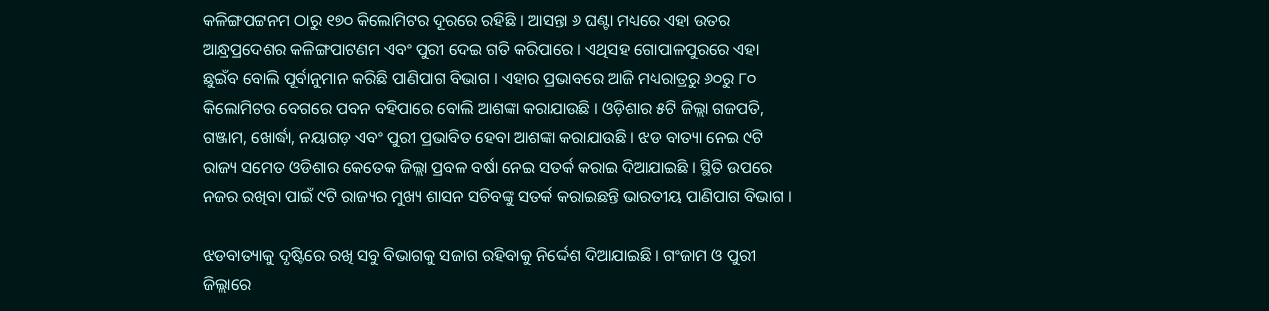କଳିଙ୍ଗପଟ୍ଟନମ ଠାରୁ ୧୭୦ କିଲୋମିଟର ଦୂରରେ ରହିଛି । ଆସନ୍ତା ୬ ଘଣ୍ଟା ମଧ୍ୟରେ ଏହା ଉତର ଆନ୍ଧ୍ରପ୍ରଦେଶର କଳିଙ୍ଗପାଟଣମ ଏବଂ ପୁରୀ ଦେଇ ଗତି କରିପାରେ । ଏଥିସହ ଗୋପାଳପୁରରେ ଏହା ଛୁଇଁବ ବୋଲି ପୂର୍ବାନୁମାନ କରିଛି ପାଣିପାଗ ବିଭାଗ । ଏହାର ପ୍ରଭାବରେ ଆଜି ମଧ୍ୟରାତ୍ରରୁ ୬୦ରୁ ୮୦ କିଲୋମିଟର ବେଗରେ ପବନ ବହିପାରେ ବୋଲି ଆଶଙ୍କା କରାଯାଉଛି । ଓଡ଼ିଶାର ୫ଟି ଜିଲ୍ଲା ଗଜପତି, ଗଞ୍ଜାମ, ଖୋର୍ଦ୍ଧା, ନୟାଗଡ଼ ଏବଂ ପୁରୀ ପ୍ରଭାବିତ ହେବା ଆଶଙ୍କା କରାଯାଉଛି । ଝଡ ବାତ୍ୟା ନେଇ ୯ଟି ରାଜ୍ୟ ସମେତ ଓଡିଶାର କେତେକ ଜିଲ୍ଲା ପ୍ରବଳ ବର୍ଷା ନେଇ ସତର୍କ କରାଇ ଦିଆଯାଇଛି । ସ୍ଥିତି ଉପରେ ନଜର ରଖିବା ପାଇଁ ୯ଟି ରାଜ୍ୟର ମୁଖ୍ୟ ଶାସନ ସଚିବଙ୍କୁ ସତର୍କ କରାଇଛନ୍ତି ଭାରତୀୟ ପାଣିପାଗ ବିଭାଗ ।

ଝଡବାତ୍ୟାକୁ ଦୃଷ୍ଟିରେ ରଖି ସବୁ ବିଭାଗକୁ ସଜାଗ ରହିବାକୁ ନିର୍ଦ୍ଦେଶ ଦିଆଯାଇଛି । ଗଂଜାମ ଓ ପୁରୀ ଜିଲ୍ଲାରେ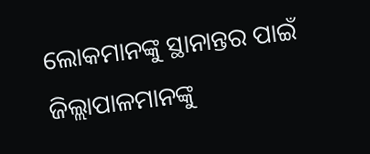ଲୋକମାନଙ୍କୁ ସ୍ଥାନାନ୍ତର ପାଇଁ ଜିଲ୍ଲାପାଳମାନଙ୍କୁ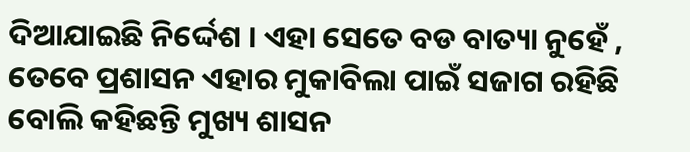ଦିଆଯାଇଛି ନିର୍ଦ୍ଦେଶ । ଏହା ସେତେ ବଡ ବାତ୍ୟା ନୁହେଁ , ତେବେ ପ୍ରଶାସନ ଏହାର ମୁକାବିଲା ପାଇଁ ସଜାଗ ରହିଛି ବୋଲି କହିଛନ୍ତି ମୁଖ୍ୟ ଶାସନ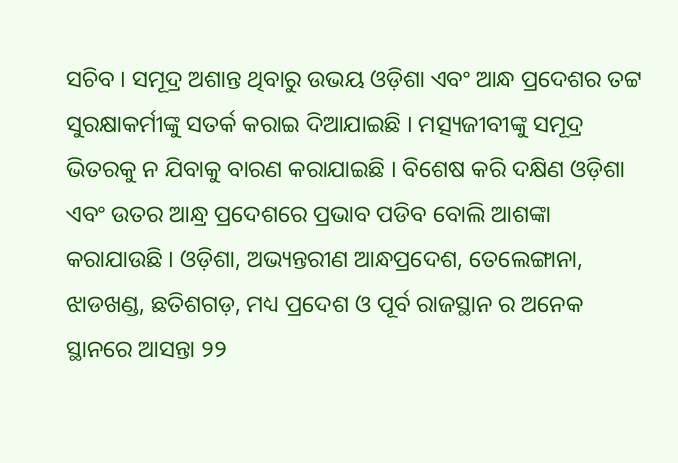ସଚିବ । ସମୂଦ୍ର ଅଶାନ୍ତ ଥିବାରୁ ଉଭୟ ଓଡ଼ିଶା ଏବଂ ଆନ୍ଧ ପ୍ରଦେଶର ତଟ୍ଟ ସୁରକ୍ଷାକର୍ମୀଙ୍କୁ ସତର୍କ କରାଇ ଦିଆଯାଇଛି । ମତ୍ସ୍ୟଜୀବୀଙ୍କୁ ସମୂଦ୍ର ଭିତରକୁ ନ ଯିବାକୁ ବାରଣ କରାଯାଇଛି । ବିଶେଷ କରି ଦକ୍ଷିଣ ଓଡ଼ିଶା ଏବଂ ଉତର ଆନ୍ଧ୍ର ପ୍ରଦେଶରେ ପ୍ରଭାବ ପଡିବ ବୋଲି ଆଶଙ୍କା କରାଯାଉଛି । ଓଡ଼ିଶା, ଅଭ୍ୟନ୍ତରୀଣ ଆନ୍ଧପ୍ରଦେଶ, ତେଲେଙ୍ଗାନା, ଝାଡଖଣ୍ଡ, ଛତିଶଗଡ଼, ମଧ୍ୟ ପ୍ରଦେଶ ଓ ପୂର୍ବ ରାଜସ୍ଥାନ ର ଅନେକ ସ୍ଥାନରେ ଆସନ୍ତା ୨୨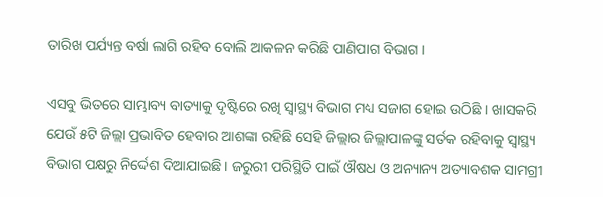ତାରିଖ ପର୍ଯ୍ୟନ୍ତ ବର୍ଷା ଲାଗି ରହିବ ବୋଲି ଆକଳନ କରିଛି ପାଣିପାଗ ବିଭାଗ ।

ଏସବୁ ଭିତରେ ସାମ୍ଭାବ୍ୟ ବାତ୍ୟାକୁ ଦୃଷ୍ଟିରେ ରଖି ସ୍ୱାସ୍ଥ୍ୟ ବିଭାଗ ମଧ୍ୟ ସଜାଗ ହୋଇ ଉଠିଛି । ଖାସକରି ଯେଉଁ ୫ଟି ଜିଲ୍ଲା ପ୍ରଭାବିତ ହେବାର ଆଶଙ୍କା ରହିଛି ସେହି ଜିଲ୍ଲାର ଜିଲ୍ଲାପାଳଙ୍କୁ ସର୍ତକ ରହିବାକୁ ସ୍ୱାସ୍ଥ୍ୟ ବିଭାଗ ପକ୍ଷରୁ ନିର୍ଦ୍ଦେଶ ଦିଆଯାଇଛି । ଜରୁରୀ ପରିସ୍ଥିତି ପାଇଁ ଔଷଧ ଓ ଅନ୍ୟାନ୍ୟ ଅତ୍ୟାବଶକ ସାମଗ୍ରୀ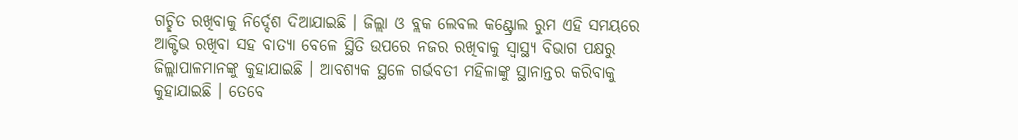ଗଚ୍ଛିତ ରଖିବାକୁ ନିର୍ଦ୍ଦେଶ ଦିଆଯାଇଛି । ଜିଲ୍ଲା ଓ ବ୍ଲକ ଲେବଲ କଣ୍ଟ୍ରୋଲ ରୁମ ଏହି ସମୟରେ ଆକ୍ଟିଭ ରଖିବା ସହ ବାତ୍ୟା ବେଳେ ସ୍ଥିତି ଉପରେ ନଜର ରଖିବାକୁ ସ୍ୱାସ୍ଥ୍ୟ ବିଭାଗ ପକ୍ଷରୁ ଜିଲ୍ଲାପାଳମାନଙ୍କୁ କୁହାଯାଇଛି । ଆବଶ୍ୟକ ସ୍ଥଳେ ଗର୍ଭବତୀ ମହିଳାଙ୍କୁ ସ୍ଥାନାନ୍ତର କରିବାକୁ କୁହାଯାଇଛି । ତେବେ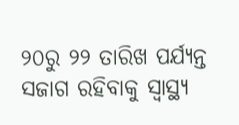୨୦ରୁ ୨୨ ତାରିଖ ପର୍ଯ୍ୟନ୍ତ ସଜାଗ ରହିବାକୁ ସ୍ୱାସ୍ଥ୍ୟ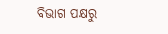ବିଭାଗ ପକ୍ଷରୁ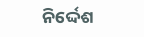ନିର୍ଦ୍ଦେଶ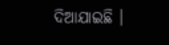ଦିଆଯାଇଛି ।